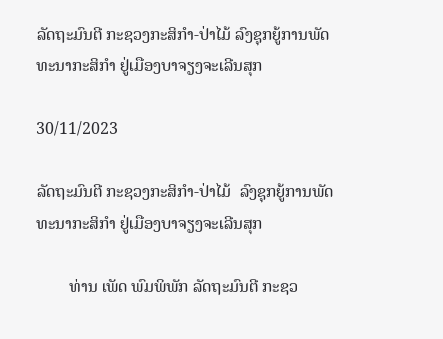ລັດຖະມົນຕີ ກະຊວງກະສິກໍາ-ປ່າໄມ້ ລົງຊຸກຍູ້ການພັດທະນາກະສິກຳ ຢູ່ເມືອງບາຈຽງຈະເລີນສຸກ

30/11/2023

ລັດຖະມົນຕີ ກະຊວງກະສິກໍາ-ປ່າໄມ້  ລົງຊຸກຍູ້ການພັດທະນາກະສິກຳ ຢູ່ເມືອງບາຈຽງຈະເລີນສຸກ

        ທ່ານ ເພັດ ພົມພິພັກ ລັດຖະມົນຕີ ກະຊວ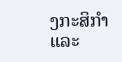ງກະສິກໍາ ແລະ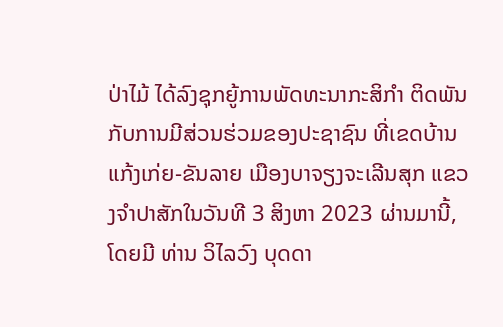ປ່າໄມ້ ໄດ້ລົງຊຸກຍູ້ການພັດທະນາກະສິກຳ ຕິດພັນກັບການມີສ່ວນຮ່ວມຂອງປະຊາຊົນ ທີ່ເຂດບ້ານ ແກ້ງເກ່ຍ-ຂັນລາຍ ເມືອງບາຈຽງຈະເລີນສຸກ ແຂວງຈຳປາສັກໃນວັນທີ 3 ສິງຫາ 2023 ຜ່ານມານີ້, ໂດຍມີ ທ່ານ ວິໄລວົງ ບຸດດາ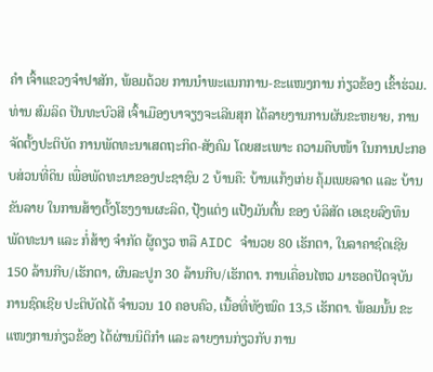ຄຳ ເຈົ້າແຂວງຈຳປາສັກ, ພ້ອມດ້ວຍ ການນຳພະແນກການ-ຂະແໜງການ ກ່ຽວຂ້ອງ ເຂົ້າຮ່ວມ. ທ່ານ ສົມລິດ ປັນທະບົວສີ ເຈົ້າເມືອງບາຈຽງຈະເລີນສຸກ ໄດ້ລາຍງານການຜັນຂະຫຍາຍ, ການຈັດຕັ້ງປະຕິບັດ ການພັດທະນາເສດຖະກິດ-ສັງຄົມ ໂດຍສະເພາະ ຄວາມຄືບໜ້າ ໃນການປະກອບສ່ວນທີ່ດິນ ເພື່ອພັດທະນາຂອງປະຊາຊົນ 2 ບ້ານຄື: ບ້ານແກ້ງເກ່ຍ ຄຸ້ມເພຍລາດ ແລະ ບ້ານຂັນລາຍ ໃນການສ້າງຕັ້ງໂຮງງານຜະລິດ, ປຸ້ງແຕ່ງ ແປ້ງມັນຕົ້ນ ຂອງ ບໍລິສັດ ເອເຊຍລົງທຶນ ພັດທະນາ ແລະ ກໍ່ສ້າງ ຈໍາກັດ ຜູ້ດຽວ ຫລື AIDC ຈຳນວຍ 80 ເຮັກຕາ, ໃນລາຄາຊົດເຊີຍ 150 ລ້ານກີບ/ເຮັກຕາ, ຜົນລະປູກ 30 ລ້ານກີບ/ເຮັກຕາ. ການເຄື່ອນໄຫວ ມາຮອດປັດຈຸບັນການຊົດເຊີຍ ປະຕິບັດໄດ້ ຈຳນວນ 10 ຄອບຄົວ, ເນື້ອທີ່ທັງໝົດ 13,5 ເຮັກຕາ. ພ້ອມນັ້ນ ຂະແໜງການກ່ຽວຂ້ອງ ໄດ້ຜ່ານນິຕິກຳ ແລະ ລາຍງານກ່ຽວກັບ ການ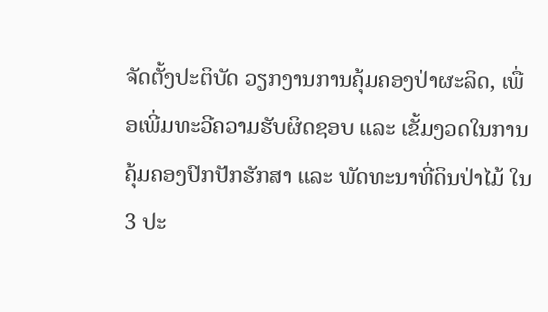ຈັດຕັ້ງປະຕິບັດ ວຽກງານການຄຸ້ມຄອງປ່າຜະລິດ, ເພື່ອເພີ່ມທະວີຄວາມຮັບຜິດຊອບ ແລະ ເຂັ້ມງວດໃນການຄຸ້ມຄອງປົກປັກຮັກສາ ແລະ ພັດທະນາທີ່ດິນປ່າໄມ້ ໃນ 3 ປະ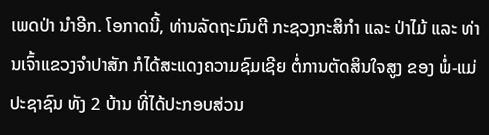ເພດປ່າ ນຳອີກ. ໂອກາດນີ້, ທ່ານລັດຖະມົນຕີ ກະຊວງກະສິກໍາ ແລະ ປ່າໄມ້ ແລະ ທ່ານເຈົ້າແຂວງຈຳປາສັກ ກໍໄດ້ສະແດງຄວາມຊົມເຊີຍ ຕໍ່ການຕັດສິນໃຈສູງ ຂອງ ພໍ່-ແມ່ປະຊາຊົນ ທັງ 2 ບ້ານ ທີ່ໄດ້ປະກອບສ່ວນ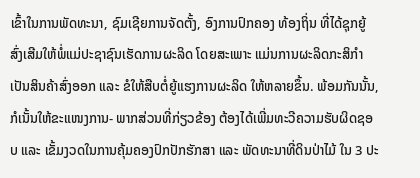ເຂົ້າໃນການພັດທະນາ, ຊົມເຊີຍການຈັດຕັ້ງ, ອົງການປົກຄອງ ທ້ອງຖິ່ນ ທີ່ໄດ້ຊຸກຍູ້ ສົ່ງເສີມໃຫ້ພໍ່ແມ່ປະຊາຊົນເຮັດການຜະລິດ ໂດຍສະເພາະ ແມ່ນການຜະລິດກະສິກຳ ເປັນສິນຄ້າສົ່ງອອກ ແລະ ຂໍໃຫ້ສືບຕໍ່ຍູ້ແຮງການຜະລິດ ໃຫ້ຫລາຍຂຶ້ນ. ພ້ອມກັນນັ້ນ, ກໍເນັ້ນໃຫ້ຂະແໜງການ- ພາກສ່ວນທີ່ກ່ຽວຂ້ອງ ຕ້ອງໄດ້ເພີ່ມທະວີຄວາມຮັບຜິດຊອບ ແລະ ເຂັ້ມງວດໃນການຄຸ້ມຄອງປົກປັກຮັກສາ ແລະ ພັດທະນາທີ່ດິນປ່າໄມ້ ໃນ 3 ປະ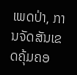ເພດປ່າ, ການຈັດສັນເຂດຄຸ້ມຄອ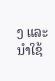ງ ແລະ ນຳໃຊ້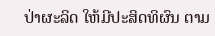ປ່າຜະລິດ ໃຫ້ມີປະສິດທິຜົນ ຕາມ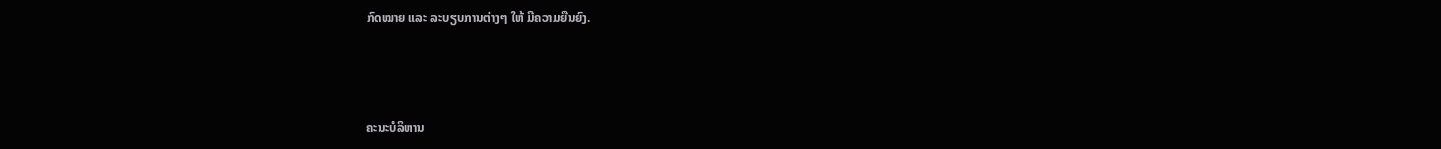ກົດໝາຍ ແລະ ລະບຽບການຕ່າງໆ ໃຫ້ ມີຄວາມຍືນຍົງ.



ຄະນະບໍລິຫານ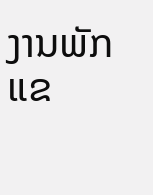ງານພັກແຂ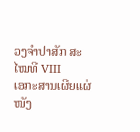ວງຈຳປາສັກ ສະໄໝທີ VIII
ເອກະສານເຜີຍແຜ່
ໜັງ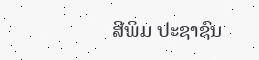ສີພິມ ປະຊາຊົນ